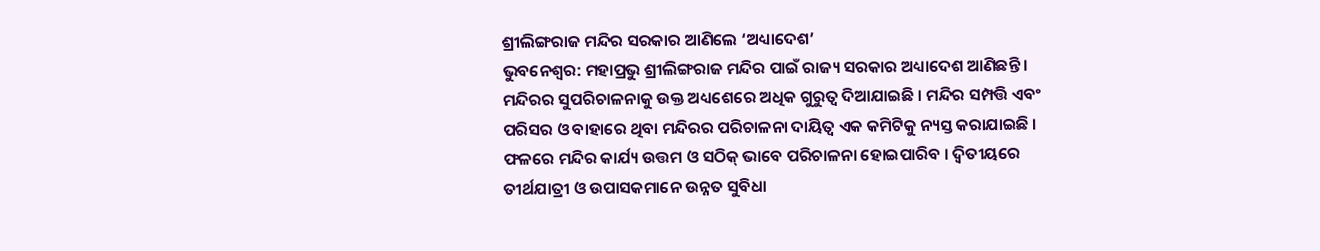ଶ୍ରୀଲିଙ୍ଗରାଜ ମନ୍ଦିର ସରକାର ଆଣିଲେ ‘ଅଧ୍ୟାଦେଶ’
ଭୁବନେଶ୍ୱର: ମହାପ୍ରଭୁ ଶ୍ରୀଲିଙ୍ଗରାଜ ମନ୍ଦିର ପାଇଁ ରାଜ୍ୟ ସରକାର ଅଧ୍ୟାଦେଶ ଆଣିଛନ୍ତି । ମନ୍ଦିରର ସୁପରିଚାଳନାକୁ ଉକ୍ତ ଅଧ୍ୟଶେରେ ଅଧିକ ଗୁରୁତ୍ୱ ଦିଆଯାଇଛି । ମନ୍ଦିର ସମ୍ପତ୍ତି ଏବଂ ପରିସର ଓ ବାହାରେ ଥିବା ମନ୍ଦିରର ପରିଚାଳନା ଦାୟିତ୍ୱ ଏକ କମିଟିକୁ ନ୍ୟସ୍ତ କରାଯାଇଛି । ଫଳରେ ମନ୍ଦିର କାର୍ଯ୍ୟ ଉତ୍ତମ ଓ ସଠିକ୍ ଭାବେ ପରିଚାଳନା ହୋଇପାରିବ । ଦ୍ୱିତୀୟରେ ତୀର୍ଥଯାତ୍ରୀ ଓ ଉପାସକମାନେ ଉନ୍ନତ ସୁବିଧା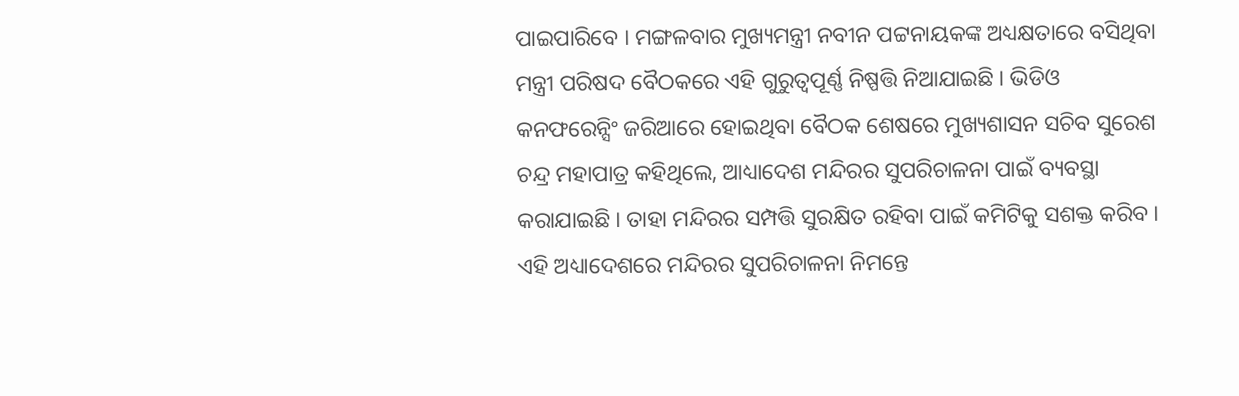ପାଇପାରିବେ । ମଙ୍ଗଳବାର ମୁଖ୍ୟମନ୍ତ୍ରୀ ନବୀନ ପଟ୍ଟନାୟକଙ୍କ ଅଧ୍ୟକ୍ଷତାରେ ବସିଥିବା ମନ୍ତ୍ରୀ ପରିଷଦ ବୈଠକରେ ଏହି ଗୁରୁତ୍ୱପୂର୍ଣ୍ଣ ନିଷ୍ପତ୍ତି ନିଆଯାଇଛି । ଭିଡିଓ କନଫରେନ୍ସିଂ ଜରିଆରେ ହୋଇଥିବା ବୈଠକ ଶେଷରେ ମୁଖ୍ୟଶାସନ ସଚିବ ସୁରେଶ ଚନ୍ଦ୍ର ମହାପାତ୍ର କହିଥିଲେ, ଆଧ୍ୟାଦେଶ ମନ୍ଦିରର ସୁପରିଚାଳନା ପାଇଁ ବ୍ୟବସ୍ଥା କରାଯାଇଛି । ତାହା ମନ୍ଦିରର ସମ୍ପତ୍ତି ସୁରକ୍ଷିତ ରହିବା ପାଇଁ କମିଟିକୁ ସଶକ୍ତ କରିବ । ଏହି ଅଧ୍ୟାଦେଶରେ ମନ୍ଦିରର ସୁପରିଚାଳନା ନିମନ୍ତେ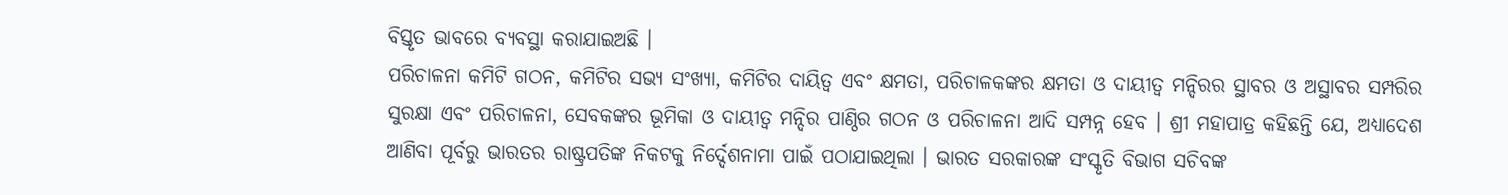ବିସ୍ତୃତ ଭାବରେ ବ୍ୟବସ୍ଥା କରାଯାଇଅଛି ।
ପରିଚାଳନା କମିଟି ଗଠନ, କମିଟିର ସଭ୍ୟ ସଂଖ୍ୟା, କମିଟିର ଦାୟିତ୍ୱ ଏବଂ କ୍ଷମତା, ପରିଚାଳକଙ୍କର କ୍ଷମତା ଓ ଦାୟୀତ୍ୱ ମନ୍ଦିରର ସ୍ଥାବର ଓ ଅସ୍ଥାବର ସମ୍ପରିର ସୁରକ୍ଷା ଏବଂ ପରିଚାଳନା, ସେବକଙ୍କର ଭୂମିକା ଓ ଦାୟୀତ୍ୱ ମନ୍ଦିର ପାଣ୍ଠିର ଗଠନ ଓ ପରିଚାଳନା ଆଦି ସମ୍ପନ୍ନ ହେବ । ଶ୍ରୀ ମହାପାତ୍ର କହିଛନ୍ତି ଯେ, ଅଧ୍ୟାଦେଶ ଆଣିବା ପୂର୍ବରୁ ଭାରତର ରାଷ୍ଟ୍ରପତିଙ୍କ ନିକଟକୁ ନିର୍ଦ୍ଦେଶନାମା ପାଇଁ ପଠାଯାଇଥିଲା । ଭାରତ ସରକାରଙ୍କ ସଂସ୍କୃତି ବିଭାଗ ସଚିବଙ୍କ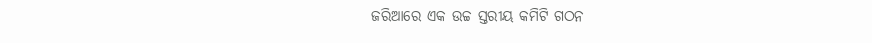ଜରିଆରେ ଏକ ଉଚ୍ଚ ସ୍ତରୀୟ କମିଟି ଗଠନ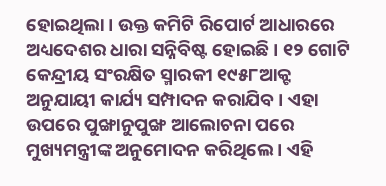ହୋଇଥିଲା । ଉକ୍ତ କମିଟି ରିପୋର୍ଟ ଆଧାରରେ ଅଧ୍ୟଦେଶର ଧାରା ସନ୍ନିବିଷ୍ଟ ହୋଇଛି । ୧୨ ଗୋଟି କେନ୍ଦ୍ରୀୟ ସଂରକ୍ଷିତ ସ୍ମାରକୀ ୧୯୫୮ଆକ୍ଟ ଅନୁଯାୟୀ କାର୍ଯ୍ୟ ସମ୍ପାଦନ କରାଯିବ । ଏହା ଉପରେ ପୁଙ୍ଖାନୁପୁଙ୍ଖ ଆଲୋଚନା ପରେ ମୁଖ୍ୟମନ୍ତ୍ରୀଙ୍କ ଅନୁମୋଦନ କରିଥିଲେ । ଏହି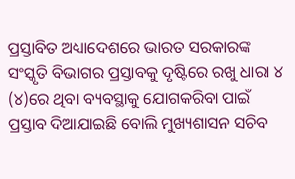ପ୍ରସ୍ତାବିତ ଅଧ୍ୟାଦେଶରେ ଭାରତ ସରକାରଙ୍କ ସଂସ୍କୃତି ବିଭାଗର ପ୍ରସ୍ତାବକୁ ଦୃଷ୍ଟିରେ ରଖୁ ଧାରା ୪ (୪)ରେ ଥିବା ବ୍ୟବସ୍ଥାକୁ ଯୋଗକରିବା ପାଇଁ ପ୍ରସ୍ତାବ ଦିଆଯାଇଛି ବୋଲି ମୁଖ୍ୟଶାସନ ସଚିବ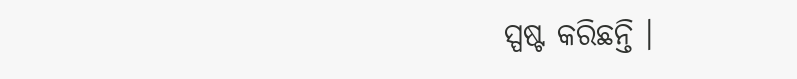ସ୍ପଷ୍ଟ କରିଛନ୍ତି ।